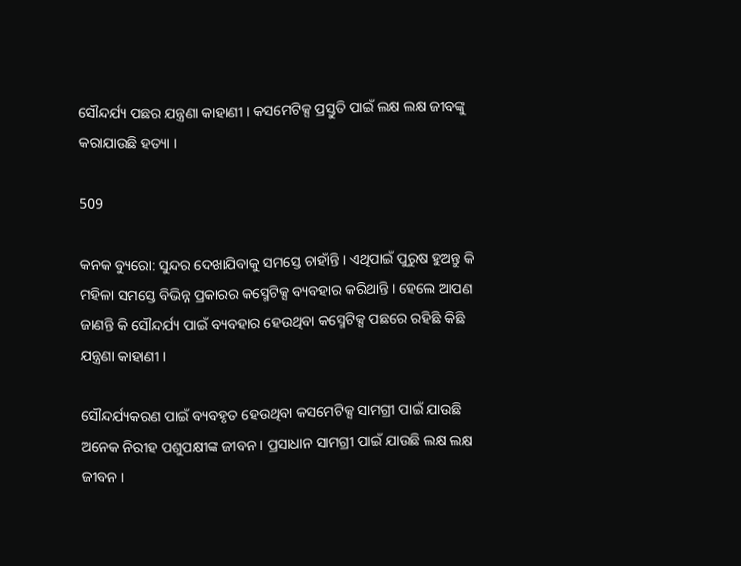ସୌନ୍ଦର୍ଯ୍ୟ ପଛର ଯନ୍ତ୍ରଣା କାହାଣୀ । କସମେଟିକ୍ସ ପ୍ରସ୍ତୁତି ପାଇଁ ଲକ୍ଷ ଲକ୍ଷ ଜୀବଙ୍କୁ କରାଯାଉଛି ହତ୍ୟା ।

509

କନକ ବ୍ୟୁରୋ: ସୁନ୍ଦର ଦେଖାଯିବାକୁ ସମସ୍ତେ ଚାହାଁନ୍ତି । ଏଥିପାଇଁ ପୁରୁଷ ହୁଅନ୍ତୁ କି ମହିଳା ସମସ୍ତେ ବିଭିନ୍ନ ପ୍ରକାରର କସ୍ମେଟିକ୍ସ ବ୍ୟବହାର କରିଥାନ୍ତି । ହେଲେ ଆପଣ ଜାଣନ୍ତି କି ସୌନ୍ଦର୍ଯ୍ୟ ପାଇଁ ବ୍ୟବହାର ହେଉଥିବା କସ୍ମେଟିକ୍ସ ପଛରେ ରହିଛି କିଛି ଯନ୍ତ୍ରଣା କାହାଣୀ ।

ସୌନ୍ଦର୍ଯ୍ୟକରଣ ପାଇଁ ବ୍ୟବହୃତ ହେଉଥିବା କସମେଟିକ୍ସ ସାମଗ୍ରୀ ପାଇଁ ଯାଉଛି ଅନେକ ନିରୀହ ପଶୁପକ୍ଷୀଙ୍କ ଜୀବନ । ପ୍ରସାଧାନ ସାମଗ୍ରୀ ପାଇଁ ଯାଉଛି ଲକ୍ଷ ଲକ୍ଷ ଜୀବନ ।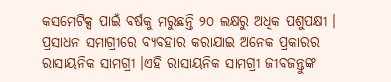କସମେଟିକ୍ସ ପାଇଁ ବର୍ଷକୁ ମରୁଛନ୍ତି ୨୦ ଲକ୍ଷରୁ ଅଧିକ ପଶୁପକ୍ଷୀ । ପ୍ରସାଧନ ସମାଗ୍ରୀରେ ବ୍ୟବହାର କରାଯାଇ ଅନେକ ପ୍ରକାରର ରାସାୟନିକ ସାମଗ୍ରୀ ।ଏହି ରାସାୟନିକ ସାମଗ୍ରୀ ଜୀବଜନ୍ତୁଙ୍କ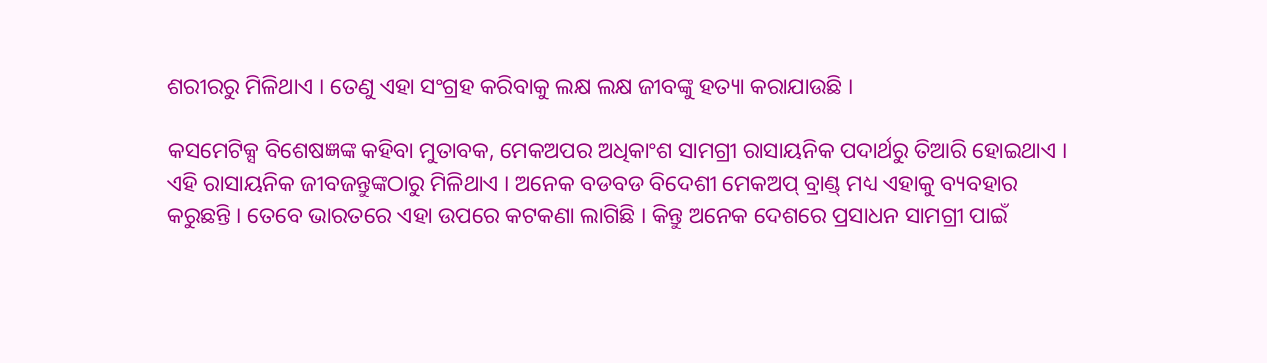ଶରୀରରୁ ମିଳିଥାଏ । ତେଣୁ ଏହା ସଂଗ୍ରହ କରିବାକୁ ଲକ୍ଷ ଲକ୍ଷ ଜୀବଙ୍କୁ ହତ୍ୟା କରାଯାଉଛି ।

କସମେଟିକ୍ସ ବିଶେଷଜ୍ଞଙ୍କ କହିବା ମୁତାବକ, ମେକଅପର ଅଧିକାଂଶ ସାମଗ୍ରୀ ରାସାୟନିକ ପଦାର୍ଥରୁ ତିଆରି ହୋଇଥାଏ । ଏହି ରାସାୟନିକ ଜୀବଜନ୍ତୁଙ୍କଠାରୁ ମିଳିଥାଏ । ଅନେକ ବଡବଡ ବିଦେଶୀ ମେକଅପ୍ ବ୍ରାଣ୍ଡ୍ ମଧ୍ୟ ଏହାକୁ ବ୍ୟବହାର କରୁଛନ୍ତି । ତେବେ ଭାରତରେ ଏହା ଉପରେ କଟକଣା ଲାଗିଛି । କିନ୍ତୁ ଅନେକ ଦେଶରେ ପ୍ରସାଧନ ସାମଗ୍ରୀ ପାଇଁ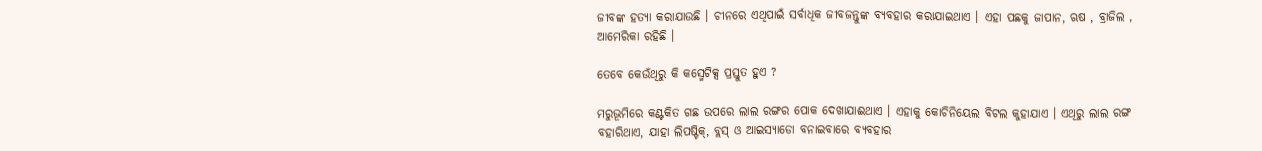ଜୀବଙ୍କ ହତ୍ୟା କରାଯାଉଛି । ଚୀନରେ ଏଥିପାଇଁ ସର୍ବାଧିକ ଜୀବଜନ୍ତୁଙ୍କ ବ୍ୟବହାର କରାଯାଇଥାଏ । ଏହା ପଛକୁ ଜାପାନ, ଋଷ , ବ୍ରାଜିଲ , ଆମେରିକା ରହିଛି ।

ତେବେ କେଉଁଥିରୁ କି କସ୍ମେଟିକ୍ସ ପ୍ରସ୍ତୁତ ହୁଏ ?

ମରୁଭୂମିରେ କଣ୍ଟକିତ ଗଛ ଉପରେ ଲାଲ ରଙ୍ଗର ପୋକ ଦେଖାଯାଈଥାଏ । ଏହାକୁ କୋଚିନିୟେଲ ବିଟଲ କୁହାଯାଏ । ଏଥିରୁ ଲାଲ ରଙ୍ଗ ବହାରିଥାଏ, ଯାହା ଲିପଷ୍ଟିକ୍, ବ୍ଲସ୍ ଓ ଆଇସ୍ୟାଡୋ ବନାଇବାରେ ବ୍ୟବହାର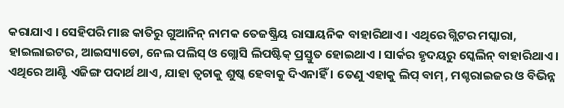କରାଯାଏ । ସେହିପରି ମାଛ କାତିରୁ ଗୁଆନିନ୍ ନାମକ ତେଜଷ୍କ୍ରିୟ ରାସାୟନିକ ବାହାରିଥାଏ । ଏଥିରେ ଗ୍ଲିଟର ମସ୍କାରା, ହାଇଲାଇଟର, ଆଇସ୍ୟାଡୋ, ନେଲ ପଲିସ୍ ଓ ଗ୍ଲୋସି ଲିପଷ୍ଟିକ୍ ପ୍ରସ୍ତୁତ ହୋଇଥାଏ । ସାର୍କର ହୃଦୟରୁ ସ୍କେଲିନ୍ ବାହାରିଥାଏ । ଏଥିରେ ଆଣ୍ଟି ଏଜିଙ୍ଗ ପଦାର୍ଥ ଥାଏ, ଯାହା ତ୍ୱଚାକୁ ଶୁଷ୍କ ହେବାକୁ ଦିଏନାହିଁ । ତେଣୁ ଏହାକୁ ଲିପ୍ ବାମ୍, ମଶ୍ଚରାଇଜର ଓ ବିଭିନ୍ନ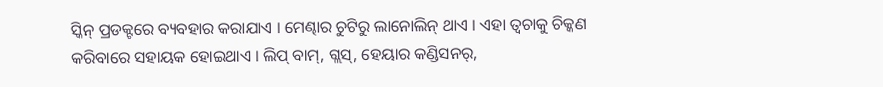ସ୍କିନ୍ ପ୍ରଡକ୍ଟରେ ବ୍ୟବହାର କରାଯାଏ । ମେଣ୍ଢାର ଚୁଟିରୁ ଲାନୋଲିନ୍ ଥାଏ । ଏହା ତ୍ୱଚାକୁ ଚିକ୍କଣ କରିବାରେ ସହାୟକ ହୋଇଥାଏ । ଲିପ୍ ବାମ୍, ଗ୍ଲସ୍, ହେୟାର କଣ୍ଡିସନର୍,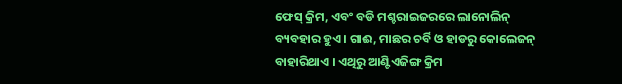ଫେସ୍ କ୍ରିମ, ଏବଂ ବଡି ମଶ୍ଚରାଇଜରରେ ଲାନୋଲିନ୍ ବ୍ୟବହାର ହୁଏ । ଗାଈ, ମାଛର ଚର୍ବି ଓ ହାଡରୁ କୋଲେଜନ୍ ବାହାରିଥାଏ । ଏଥିରୁ ଆଣ୍ଟିଏଜିଙ୍ଗ କ୍ରିମ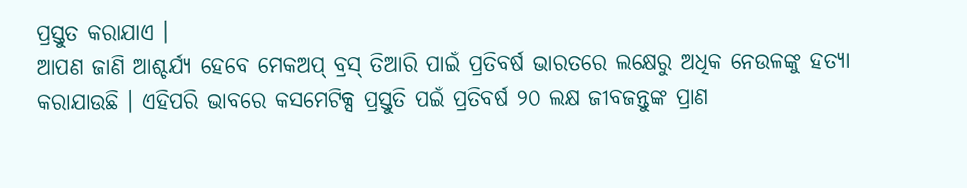ପ୍ରସ୍ତୁତ କରାଯାଏ ।
ଆପଣ ଜାଣି ଆଶ୍ଚର୍ଯ୍ୟ ହେବେ ମେକଅପ୍ ବ୍ରସ୍ ତିଆରି ପାଇଁ ପ୍ରତିବର୍ଷ ଭାରତରେ ଲକ୍ଷେରୁ ଅଧିକ ନେଉଳଙ୍କୁ ହତ୍ୟା କରାଯାଉଛି । ଏହିପରି ଭାବରେ କସମେଟିକ୍ସ ପ୍ରସ୍ତୁତି ପଇଁ ପ୍ରତିବର୍ଷ ୨୦ ଲକ୍ଷ ଜୀବଜନ୍ତୁଙ୍କ ପ୍ରାଣ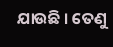ଯାଉଛି । ତେଣୁ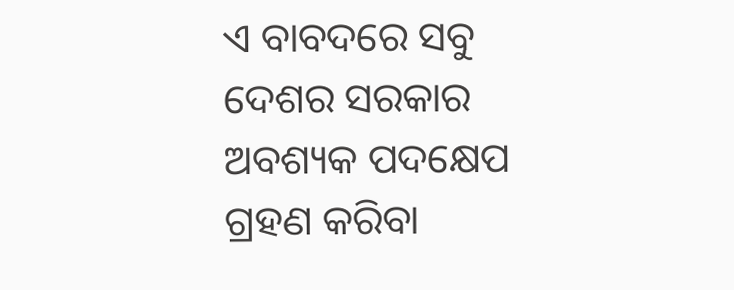ଏ ବାବଦରେ ସବୁ ଦେଶର ସରକାର ଅବଶ୍ୟକ ପଦକ୍ଷେପ ଗ୍ରହଣ କରିବା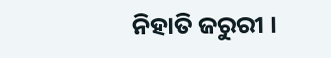ନିହାତି ଜରୁରୀ ।